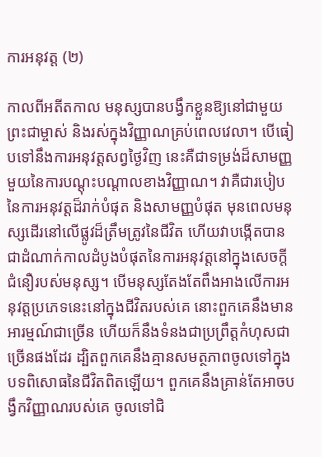ការអនុវត្ត (២)

កាលពីអតីតកាល មនុស្សបានបង្វឹកខ្លួនឱ្យនៅជាមួយព្រះជាម្ចាស់ និងរស់ក្នុងវិញ្ញាណគ្រប់ពេលវេលា។ បើធៀបទៅនឹងការអនុវត្តសព្វថ្ងៃវិញ នេះគឺជាទម្រង់ដ៏សាមញ្ញមួយនៃការបណ្ដុះបណ្ដាលខាងវិញ្ញាណ។ វាគឺជារបៀបនៃការអនុវត្តដ៏រាក់បំផុត និងសាមញ្ញបំផុត មុនពេលមនុស្សដើរនៅលើផ្លូវដ៏ត្រឹមត្រូវនៃជីវិត ហើយវាបង្កើតបានជាដំណាក់កាលដំបូងបំផុតនៃការអនុវត្តនៅក្នុងសេចក្តីជំនឿរបស់មនុស្ស។ បើមនុស្សតែងតែពឹងអាងលើការអនុវត្តប្រភេទនេះនៅក្នុងជីវិតរបស់គេ នោះពួកគេនឹងមានអារម្មណ៍ជាច្រើន ហើយក៏នឹងទំនងជាប្រព្រឹត្តកំហុសជាច្រើនផងដែរ ដ្បិតពួកគេនឹងគ្មានសមត្ថភាពចូលទៅក្នុងបទពិសោធនៃជីវិតពិតឡើយ។ ពួកគេនឹងគ្រាន់តែអាចបង្វឹកវិញ្ញាណរបស់គេ ចូលទៅជិ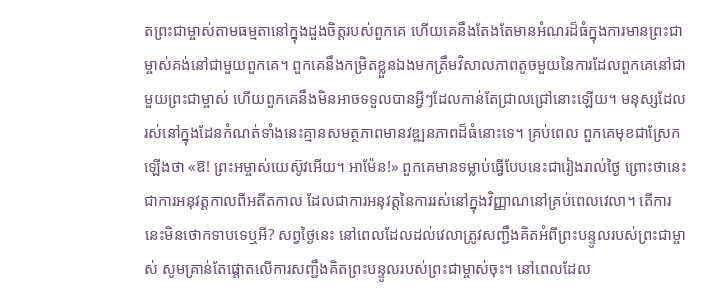តព្រះជាម្ចាស់តាមធម្មតានៅក្នុងដួងចិត្តរបស់ពួកគេ ហើយគេនឹងតែងតែមានអំណរដ៏ធំក្នុងការមានព្រះជាម្ចាស់គង់នៅជាមួយពួកគេ។ ពួកគេនឹងកម្រិតខ្លួនឯងមកត្រឹមវិសាលភាពតូចមួយនៃការដែលពួកគេនៅជាមួយព្រះជាម្ចាស់ ហើយពួកគេនឹងមិនអាចទទួលបានអ្វីៗដែលកាន់តែជ្រាលជ្រៅនោះឡើយ។ មនុស្សដែលរស់នៅក្នុងដែនកំណត់ទាំងនេះគ្មានសមត្ថភាពមានវឌ្ឍនភាពដ៏ធំនោះទេ។ គ្រប់ពេល ពួកគេមុខជាស្រែកឡើងថា «ឱ! ព្រះអម្ចាស់យេស៊ូវអើយ។ អាម៉ែន!» ពួកគេមានទម្លាប់ធ្វើបែបនេះជារៀងរាល់ថ្ងៃ ព្រោះថានេះជាការអនុវត្តកាលពីអតីតកាល ដែលជាការអនុវត្តនៃការរស់នៅក្នុងវិញ្ញាណនៅគ្រប់ពេលវេលា។ តើការនេះមិនថោកទាបទេឬអី? សព្វថ្ងៃនេះ នៅពេលដែលដល់វេលាត្រូវសញ្ជឹងគិតអំពីព្រះបន្ទូលរបស់ព្រះជាម្ចាស់ សូមគ្រាន់តែផ្តោតលើការសញ្ជឹងគិតព្រះបន្ទូលរបស់ព្រះជាម្ចាស់ចុះ។ នៅពេលដែល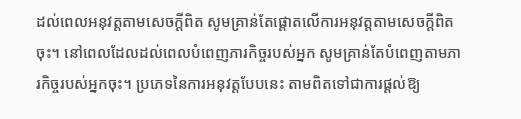ដល់ពេលអនុវត្តតាមសេចក្តីពិត សូមគ្រាន់តែផ្តោតលើការអនុវត្តតាមសេចក្តីពិតចុះ។ នៅពេលដែលដល់ពេលបំពេញភារកិច្ចរបស់អ្នក សូមគ្រាន់តែបំពេញតាមភារកិច្ចរបស់អ្នកចុះ។ ប្រភេទនៃការអនុវត្តបែបនេះ តាមពិតទៅជាការផ្ដល់ឱ្យ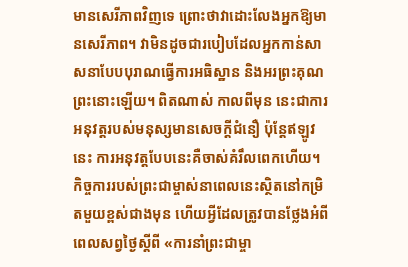មានសេរីភាពវិញទេ ព្រោះថាវាដោះលែងអ្នកឱ្យមានសេរីភាព។ វាមិនដូចជារបៀបដែលអ្នកកាន់សាសនាបែបបុរាណធ្វើការអធិស្ឋាន និងអរព្រះគុណព្រះនោះឡើយ។ ពិតណាស់ កាលពីមុន នេះជាការអនុវត្តរបស់មនុស្សមានសេចក្ដីជំនឿ ប៉ុន្តែឥឡូវនេះ ការអនុវត្តបែបនេះគឺចាស់គំរឹលពេកហើយ។ កិច្ចការរបស់ព្រះជាម្ចាស់នាពេលនេះស្ថិតនៅកម្រិតមួយខ្ពស់ជាងមុន ហើយអ្វីដែលត្រូវបានថ្លែងអំពីពេលសព្វថ្ងៃស្ដីពី «ការនាំព្រះជាម្ចា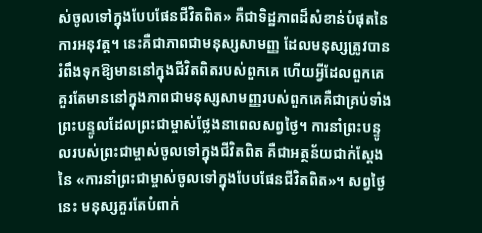ស់ចូលទៅក្នុងបែបផែនជីវិតពិត» គឺជាទិដ្ឋភាពដ៏សំខាន់បំផុតនៃការអនុវត្ត។ នេះគឺជាភាពជាមនុស្សសាមញ្ញ ដែលមនុស្សត្រូវបានរំពឹងទុកឱ្យមាននៅក្នុងជីវិតពិតរបស់ពួកគេ ហើយអ្វីដែលពួកគេគួរតែមាននៅក្នុងភាពជាមនុស្សសាមញ្ញរបស់ពួកគេគឺជាគ្រប់ទាំងព្រះបន្ទូលដែលព្រះជាម្ចាស់ថ្លែងនាពេលសព្វថ្ងៃ។ ការនាំព្រះបន្ទូលរបស់ព្រះជាម្ចាស់ចូលទៅក្នុងជីវិតពិត គឺជាអត្ថន័យជាក់ស្ដែងនៃ «ការនាំព្រះជាម្ចាស់ចូលទៅក្នុងបែបផែនជីវិតពិត»។ សព្វថ្ងៃនេះ មនុស្សគួរតែបំពាក់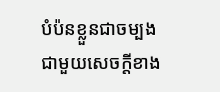បំប៉នខ្លួនជាចម្បងជាមួយសេចក្តីខាង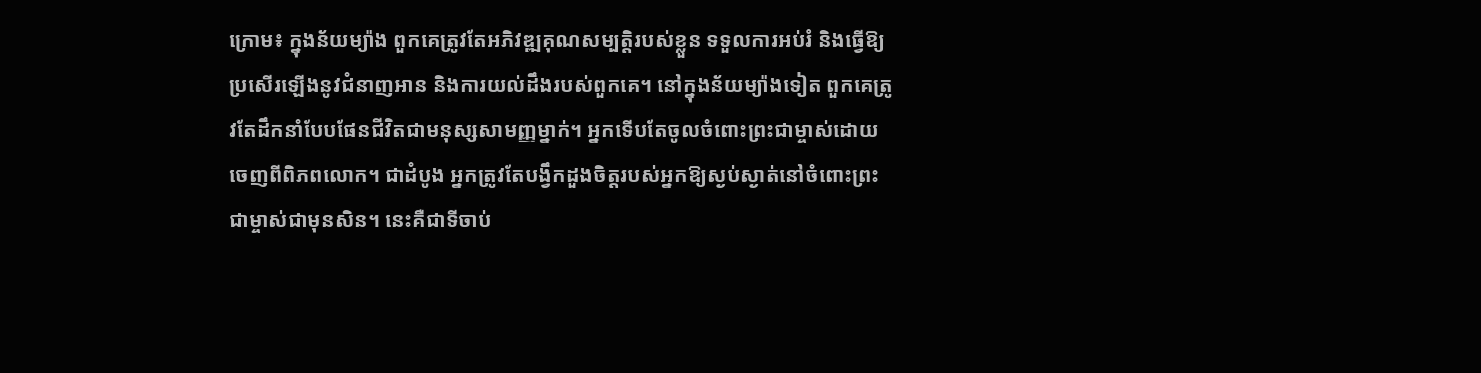ក្រោម៖ ក្នុងន័យម្យ៉ាង ពួកគេត្រូវតែអភិវឌ្ឍគុណសម្បត្តិរបស់ខ្លួន ទទួលការអប់រំ និងធ្វើឱ្យប្រសើរឡើងនូវជំនាញអាន និងការយល់ដឹងរបស់ពួកគេ។ នៅក្នុងន័យម្យ៉ាងទៀត ពួកគេត្រូវតែដឹកនាំបែបផែនជីវិតជាមនុស្សសាមញ្ញម្នាក់។ អ្នកទើបតែចូលចំពោះព្រះជាម្ចាស់ដោយចេញពីពិភពលោក។ ជាដំបូង អ្នកត្រូវតែបង្វឹកដួងចិត្តរបស់អ្នកឱ្យស្ងប់ស្ងាត់នៅចំពោះព្រះជាម្ចាស់ជាមុនសិន។ នេះគឺជាទីចាប់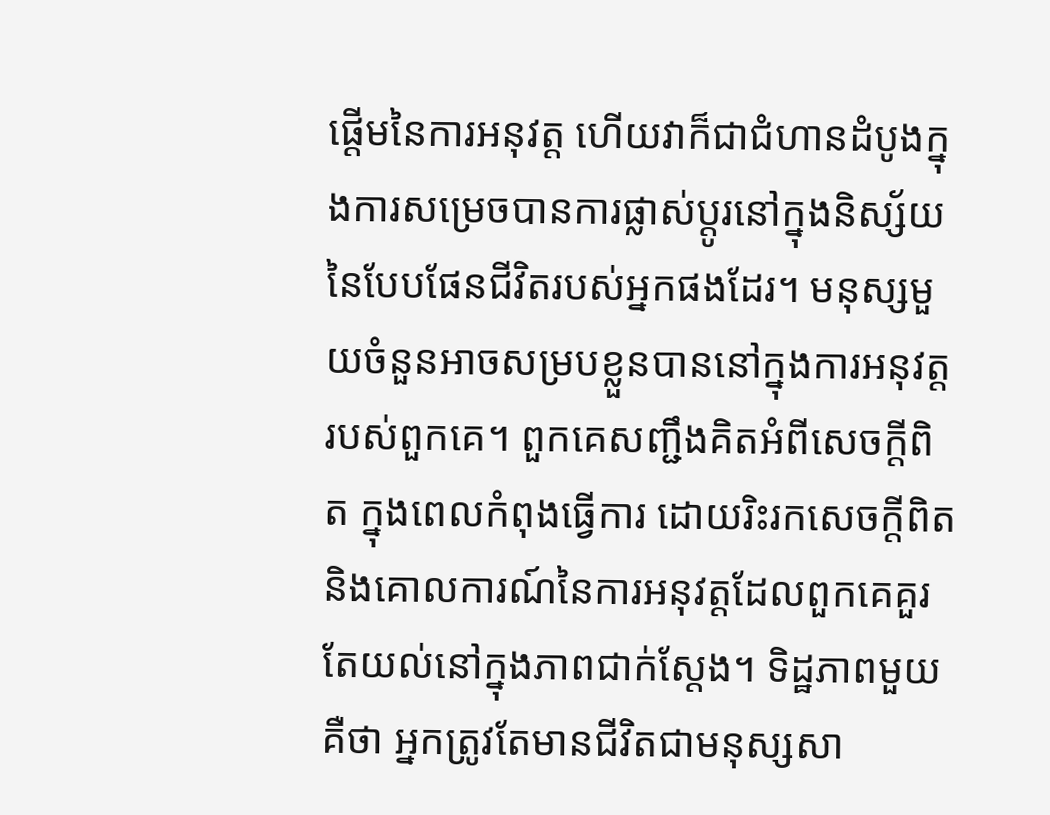ផ្ដើមនៃការអនុវត្ត ហើយវាក៏ជាជំហានដំបូងក្នុងការសម្រេចបានការផ្លាស់ប្ដូរនៅក្នុងនិស្ស័យនៃបែបផែនជីវិតរបស់អ្នកផងដែរ។ មនុស្សមួយចំនួនអាចសម្របខ្លួនបាននៅក្នុងការអនុវត្តរបស់ពួកគេ។ ពួកគេសញ្ជឹងគិតអំពីសេចក្តីពិត ក្នុងពេលកំពុងធ្វើការ ដោយរិះរកសេចក្តីពិត និងគោលការណ៍នៃការអនុវត្តដែលពួកគេគួរតែយល់នៅក្នុងភាពជាក់ស្ដែង។ ទិដ្ឋភាពមួយគឺថា អ្នកត្រូវតែមានជីវិតជាមនុស្សសា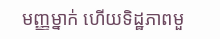មញ្ញម្នាក់ ហើយទិដ្ឋភាពមួ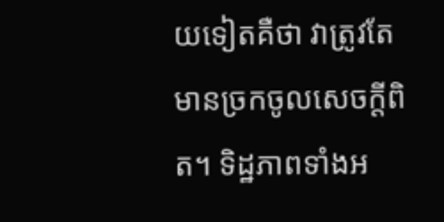យទៀតគឺថា វាត្រូវតែមានច្រកចូលសេចក្តីពិត។ ទិដ្ឋភាពទាំងអ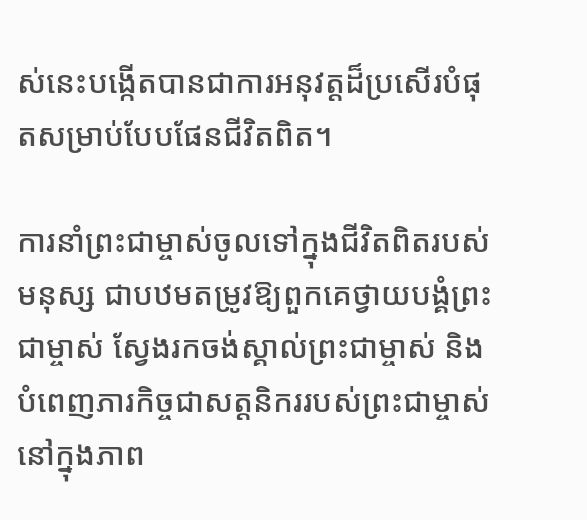ស់នេះបង្កើតបានជាការអនុវត្តដ៏ប្រសើរបំផុតសម្រាប់បែបផែនជីវិតពិត។

ការនាំព្រះជាម្ចាស់ចូលទៅក្នុងជីវិតពិតរបស់មនុស្ស ជាបឋមតម្រូវឱ្យពួកគេថ្វាយបង្គំព្រះជាម្ចាស់ ស្វែងរកចង់ស្គាល់ព្រះជាម្ចាស់ និងបំពេញភារកិច្ចជាសត្តនិកររបស់ព្រះជាម្ចាស់នៅក្នុងភាព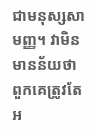ជាមនុស្សសាមញ្ញ។ វាមិនមានន័យថា ពួកគេត្រូវតែអ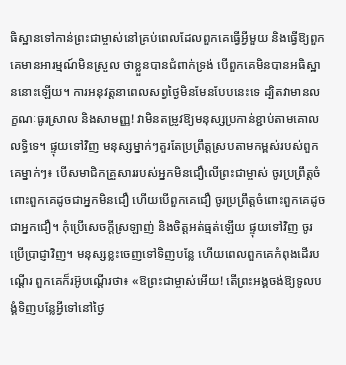ធិស្ឋានទៅកាន់ព្រះជាម្ចាស់នៅគ្រប់ពេលដែលពួកគេធ្វើអ្វីមួយ និងធ្វើឱ្យពួកគេមានអារម្មណ៍មិនស្រួល ថាខ្លួនបានជំពាក់ទ្រង់ បើពួកគេមិនបានអធិស្ឋាននោះឡើយ។ ការអនុវត្តនាពេលសព្វថ្ងៃមិនមែនបែបនេះទេ ដ្បិតវាមានលក្ខណៈធូរស្រាល និងសាមញ្ញ! វាមិនតម្រូវឱ្យមនុស្សប្រកាន់ខ្ជាប់តាមគោលលទ្ធិទេ។ ផ្ទុយទៅវិញ មនុស្សម្នាក់ៗគួរតែប្រព្រឹត្តស្របតាមកម្ពស់របស់ពួកគេម្នាក់ៗ៖ បើសមាជិកគ្រួសាររបស់អ្នកមិនជឿលើព្រះជាម្ចាស់ ចូរប្រព្រឹត្តចំពោះពួកគេដូចជាអ្នកមិនជឿ ហើយបើពួកគេជឿ ចូរប្រព្រឹត្តចំពោះពួកគេដូចជាអ្នកជឿ។ កុំប្រើសេចក្តីស្រឡាញ់ និងចិត្តអត់ធ្មត់ឡើយ ផ្ទុយទៅវិញ ចូរប្រើប្រាជ្ញាវិញ។ មនុស្សខ្លះចេញទៅទិញបន្លែ ហើយពេលពួកគេកំពុងដើរបណ្ដើរ ពួកគេក៏រអ៊ូបណ្ដើរថា៖ «ឱព្រះជាម្ចាស់អើយ! តើព្រះអង្គចង់ឱ្យទូលបង្គំទិញបន្លែអ្វីទៅនៅថ្ងៃ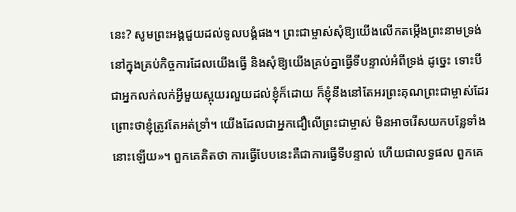នេះ? សូមព្រះអង្គជួយដល់ទូលបង្គំផង។ ព្រះជាម្ចាស់សុំឱ្យយើងលើកតម្កើងព្រះនាមទ្រង់នៅក្នុងគ្រប់កិច្ចការដែលយើងធ្វើ និងសុំឱ្យយើងគ្រប់គ្នាធ្វើទីបន្ទាល់អំពីទ្រង់ ដូច្នេះ ទោះបីជាអ្នកលក់លក់អ្វីមួយស្អុយរលួយដល់ខ្ញុំក៏ដោយ ក៏ខ្ញុំនឹងនៅតែអរព្រះគុណព្រះជាម្ចាស់ដែរ ព្រោះថាខ្ញុំត្រូវតែអត់ទ្រាំ។ យើងដែលជាអ្នកជឿលើព្រះជាម្ចាស់ មិនអាចរើសយកបន្លែទាំងនោះឡើយ»។ ពួកគេគិតថា ការធ្វើបែបនេះគឺជាការធ្វើទីបន្ទាល់ ហើយជាលទ្ធផល ពួកគេ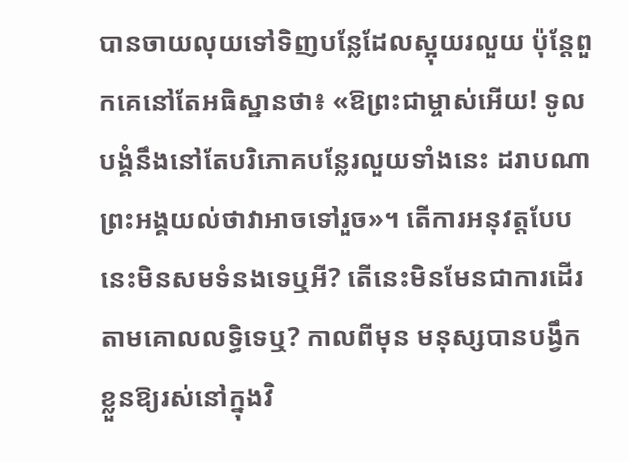បានចាយលុយទៅទិញបន្លែដែលស្អុយរលួយ ប៉ុន្តែពួកគេនៅតែអធិស្ឋានថា៖ «ឱព្រះជាម្ចាស់អើយ! ទូលបង្គំនឹងនៅតែបរិភោគបន្លែរលួយទាំងនេះ ដរាបណាព្រះអង្គយល់ថាវាអាចទៅរួច»។ តើការអនុវត្តបែបនេះមិនសមទំនងទេឬអី? តើនេះមិនមែនជាការដើរតាមគោលលទ្ធិទេឬ? កាលពីមុន មនុស្សបានបង្វឹកខ្លួនឱ្យរស់នៅក្នុងវិ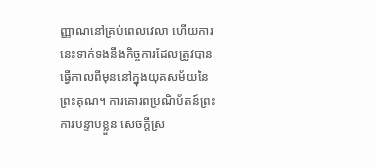ញ្ញាណនៅគ្រប់ពេលវេលា ហើយការនេះទាក់ទងនឹងកិច្ចការដែលត្រូវបានធ្វើកាលពីមុននៅក្នុងយុគសម័យនៃព្រះគុណ។ ការគោរពប្រណិប័តន៍ព្រះ ការបន្ទាបខ្លួន សេចក្តីស្រ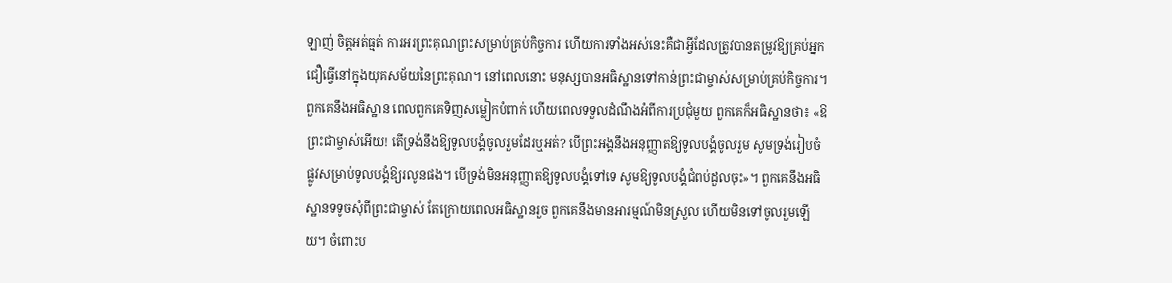ឡាញ់ ចិត្តអត់ធ្មត់ ការអរព្រះគុណព្រះសម្រាប់គ្រប់កិច្ចការ ហើយការទាំងអស់នេះគឺជាអ្វីដែលត្រូវបានតម្រូវឱ្យគ្រប់អ្នកជឿធ្វើនៅក្នុងយុគសម័យនៃព្រះគុណ។ នៅពេលនោះ មនុស្សបានអធិស្ឋានទៅកាន់ព្រះជាម្ចាស់សម្រាប់គ្រប់កិច្ចការ។ ពួកគេនឹងអធិស្ឋាន ពេលពួកគេទិញសម្លៀកបំពាក់ ហើយពេលទទួលដំណឹងអំពីការប្រជុំមួយ ពួកគេក៏អធិស្ឋានថា៖ «ឱព្រះជាម្ចាស់អើយ! តើទ្រង់នឹងឱ្យទូលបង្គំចូលរួមដែរឬអត់? បើព្រះអង្គនឹងអនុញ្ញាតឱ្យទូលបង្គំចូលរួម សូមទ្រង់រៀបចំផ្លូវសម្រាប់ទូលបង្គំឱ្យរលូនផង។ បើទ្រង់មិនអនុញ្ញាតឱ្យទូលបង្គំទៅទេ សូមឱ្យទូលបង្គំជំពប់ដួលចុះ»។ ពួកគេនឹងអធិស្ឋានទទូចសុំពីព្រះជាម្ចាស់ តែក្រោយពេលអធិស្ឋានរួច ពួកគេនឹងមានអារម្មណ៍មិនស្រួល ហើយមិនទៅចូលរួមឡើយ។ ចំពោះប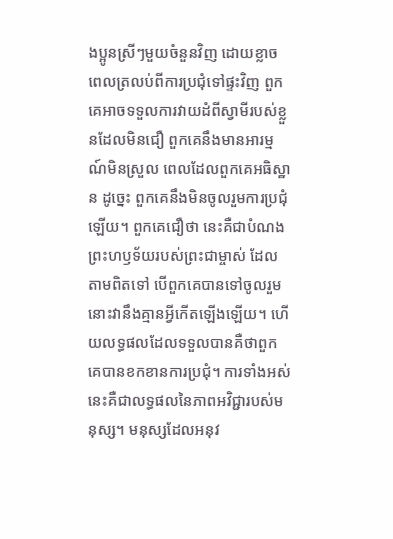ងប្អូនស្រីៗមួយចំនួនវិញ ដោយខ្លាចពេលត្រលប់ពីការប្រជុំទៅផ្ទះវិញ ពួកគេអាចទទួលការវាយដំពីស្វាមីរបស់ខ្លួនដែលមិនជឿ ពួកគេនឹងមានអារម្មណ៍មិនស្រួល ពេលដែលពួកគេអធិស្ឋាន ដូច្នេះ ពួកគេនឹងមិនចូលរួមការប្រជុំឡើយ។ ពួកគេជឿថា នេះគឺជាបំណងព្រះហឫទ័យរបស់ព្រះជាម្ចាស់ ដែលតាមពិតទៅ បើពួកគេបានទៅចូលរួម នោះវានឹងគ្មានអ្វីកើតឡើងឡើយ។ ហើយលទ្ធផលដែលទទួលបានគឺថាពួកគេបានខកខានការប្រជុំ។ ការទាំងអស់នេះគឺជាលទ្ធផលនៃភាពអវិជ្ជារបស់មនុស្ស។ មនុស្សដែលអនុវ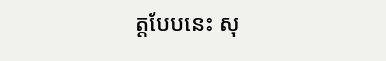ត្តបែបនេះ សុ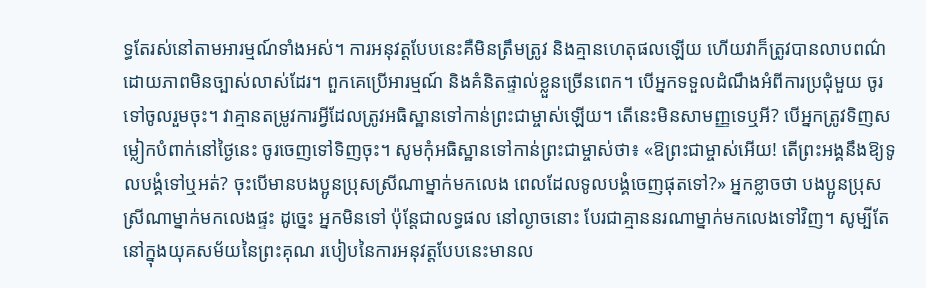ទ្ធតែរស់នៅតាមអារម្មណ៍ទាំងអស់។ ការអនុវត្តបែបនេះគឺមិនត្រឹមត្រូវ និងគ្មានហេតុផលឡើយ ហើយវាក៏ត្រូវបានលាបពណ៌ដោយភាពមិនច្បាស់លាស់ដែរ។ ពួកគេប្រើអារម្មណ៍ និងគំនិតផ្ទាល់ខ្លួនច្រើនពេក។ បើអ្នកទទួលដំណឹងអំពីការប្រជុំមួយ ចូរទៅចូលរួមចុះ។ វាគ្មានតម្រូវការអ្វីដែលត្រូវអធិស្ឋានទៅកាន់ព្រះជាម្ចាស់ឡើយ។ តើនេះមិនសាមញ្ញទេឬអី? បើអ្នកត្រូវទិញសម្លៀកបំពាក់នៅថ្ងៃនេះ ចូរចេញទៅទិញចុះ។ សូមកុំអធិស្ឋានទៅកាន់ព្រះជាម្ចាស់ថា៖ «ឱព្រះជាម្ចាស់អើយ! តើព្រះអង្គនឹងឱ្យទូលបង្គំទៅឬអត់? ចុះបើមានបងប្អូនប្រុសស្រីណាម្នាក់មកលេង ពេលដែលទូលបង្គំចេញផុតទៅ?» អ្នកខ្លាចថា បងប្អូនប្រុសស្រីណាម្នាក់មកលេងផ្ទះ ដូច្នេះ អ្នកមិនទៅ ប៉ុន្តែជាលទ្ធផល នៅល្ងាចនោះ បែរជាគ្មាននរណាម្នាក់មកលេងទៅវិញ។ សូម្បីតែនៅក្នុងយុគសម័យនៃព្រះគុណ របៀបនៃការអនុវត្តបែបនេះមានល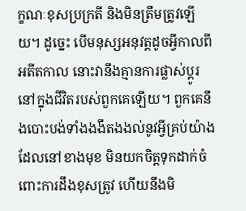ក្ខណៈខុសប្រក្រតី និងមិនត្រឹមត្រូវឡើយ។ ដូច្នេះ បើមនុស្សអនុវត្តដូចអ្វីកាលពីអតីតកាល នោះវានឹងគ្មានការផ្លាស់ប្ដូរនៅក្នុងជីវិតរបស់ពួកគេឡើយ។ ពួកគេនឹងបោះបង់ទាំងងងឹតងងល់នូវអ្វីគ្រប់យ៉ាងដែលនៅខាងមុខ មិនយកចិត្តទុកដាក់ចំពោះការដឹងខុសត្រូវ ហើយនឹងមិ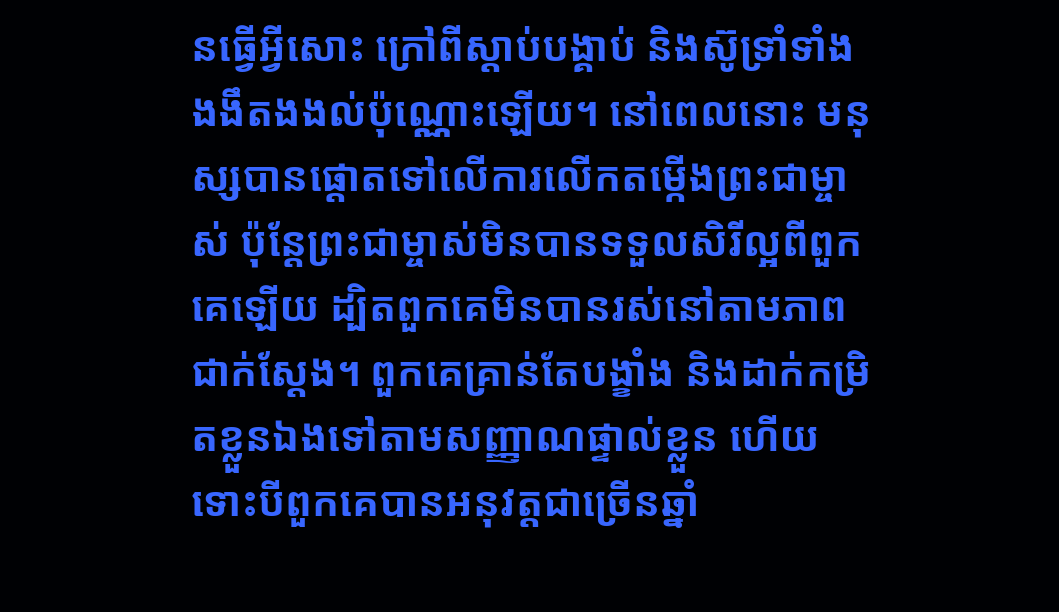នធ្វើអ្វីសោះ ក្រៅពីស្ដាប់បង្គាប់ និងស៊ូទ្រាំទាំងងងឹតងងល់ប៉ុណ្ណោះឡើយ។ នៅពេលនោះ មនុស្សបានផ្តោតទៅលើការលើកតម្កើងព្រះជាម្ចាស់ ប៉ុន្តែព្រះជាម្ចាស់មិនបានទទួលសិរីល្អពីពួកគេឡើយ ដ្បិតពួកគេមិនបានរស់នៅតាមភាពជាក់ស្ដែង។ ពួកគេគ្រាន់តែបង្ខាំង និងដាក់កម្រិតខ្លួនឯងទៅតាមសញ្ញាណផ្ទាល់ខ្លួន ហើយទោះបីពួកគេបានអនុវត្តជាច្រើនឆ្នាំ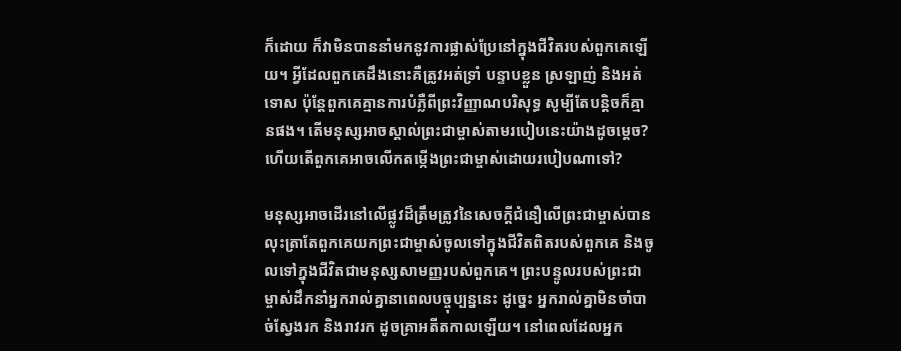ក៏ដោយ ក៏វាមិនបាននាំមកនូវការផ្លាស់ប្រែនៅក្នុងជីវិតរបស់ពួកគេឡើយ។ អ្វីដែលពួកគេដឹងនោះគឺត្រូវអត់ទ្រាំ បន្ទាបខ្លួន ស្រឡាញ់ និងអត់ទោស ប៉ុន្តែពួកគេគ្មានការបំភ្លឺពីព្រះវិញ្ញាណបរិសុទ្ធ សូម្បីតែបន្ដិចក៏គ្មានផង។ តើមនុស្សអាចស្គាល់ព្រះជាម្ចាស់តាមរបៀបនេះយ៉ាងដូចម្ដេច? ហើយតើពួកគេអាចលើកតម្កើងព្រះជាម្ចាស់ដោយរបៀបណាទៅ?

មនុស្សអាចដើរនៅលើផ្លូវដ៏ត្រឹមត្រូវនៃសេចក្តីជំនឿលើព្រះជាម្ចាស់បាន លុះត្រាតែពួកគេយកព្រះជាម្ចាស់ចូលទៅក្នុងជីវិតពិតរបស់ពួកគេ និងចូលទៅក្នុងជីវិតជាមនុស្សសាមញ្ញរបស់ពួកគេ។ ព្រះបន្ទូលរបស់ព្រះជាម្ចាស់ដឹកនាំអ្នករាល់គ្នានាពេលបច្ចុប្បន្ននេះ ដូច្នេះ អ្នករាល់គ្នាមិនចាំបាច់ស្វែងរក និងរាវរក ដូចគ្រាអតីតកាលឡើយ។ នៅពេលដែលអ្នក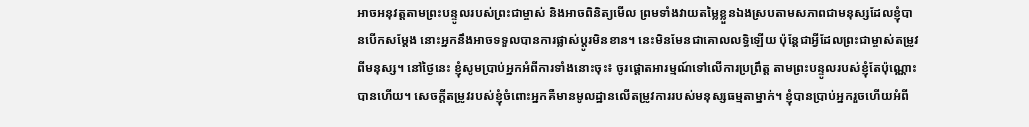អាចអនុវត្តតាមព្រះបន្ទូលរបស់ព្រះជាម្ចាស់ និងអាចពិនិត្យមើល ព្រមទាំងវាយតម្លៃខ្លួនឯងស្របតាមសភាពជាមនុស្សដែលខ្ញុំបានបើកសម្ដែង នោះអ្នកនឹងអាចទទួលបានការផ្លាស់ប្ដូរមិនខាន។ នេះមិនមែនជាគោលលទ្ធិឡើយ ប៉ុន្តែជាអ្វីដែលព្រះជាម្ចាស់តម្រូវពីមនុស្ស។ នៅថ្ងៃនេះ ខ្ញុំសូមប្រាប់អ្នកអំពីការទាំងនោះចុះ៖ ចូរផ្តោតអារម្មណ៍ទៅលើការប្រព្រឹត្ត តាមព្រះបន្ទូលរបស់ខ្ញុំតែប៉ុណ្ណោះបានហើយ។ សេចក្តីតម្រូវរបស់ខ្ញុំចំពោះអ្នកគឺមានមូលដ្ឋានលើតម្រូវការរបស់មនុស្សធម្មតាម្នាក់។ ខ្ញុំបានប្រាប់អ្នករួចហើយអំពី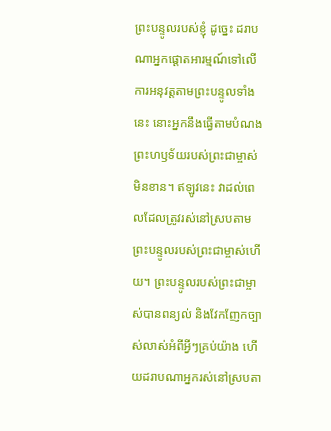ព្រះបន្ទូលរបស់ខ្ញុំ ដូច្នេះ ដរាបណាអ្នកផ្ដោតអារម្មណ៍ទៅលើការអនុវត្តតាមព្រះបន្ទូលទាំងនេះ នោះអ្នកនឹងធ្វើតាមបំណងព្រះហឫទ័យរបស់ព្រះជាម្ចាស់មិនខាន។ ឥឡូវនេះ វាដល់ពេលដែលត្រូវរស់នៅស្របតាមព្រះបន្ទូលរបស់ព្រះជាម្ចាស់ហើយ។ ព្រះបន្ទូលរបស់ព្រះជាម្ចាស់បានពន្យល់ និងវែកញែកច្បាស់លាស់អំពីអ្វីៗគ្រប់យ៉ាង ហើយដរាបណាអ្នករស់នៅស្របតា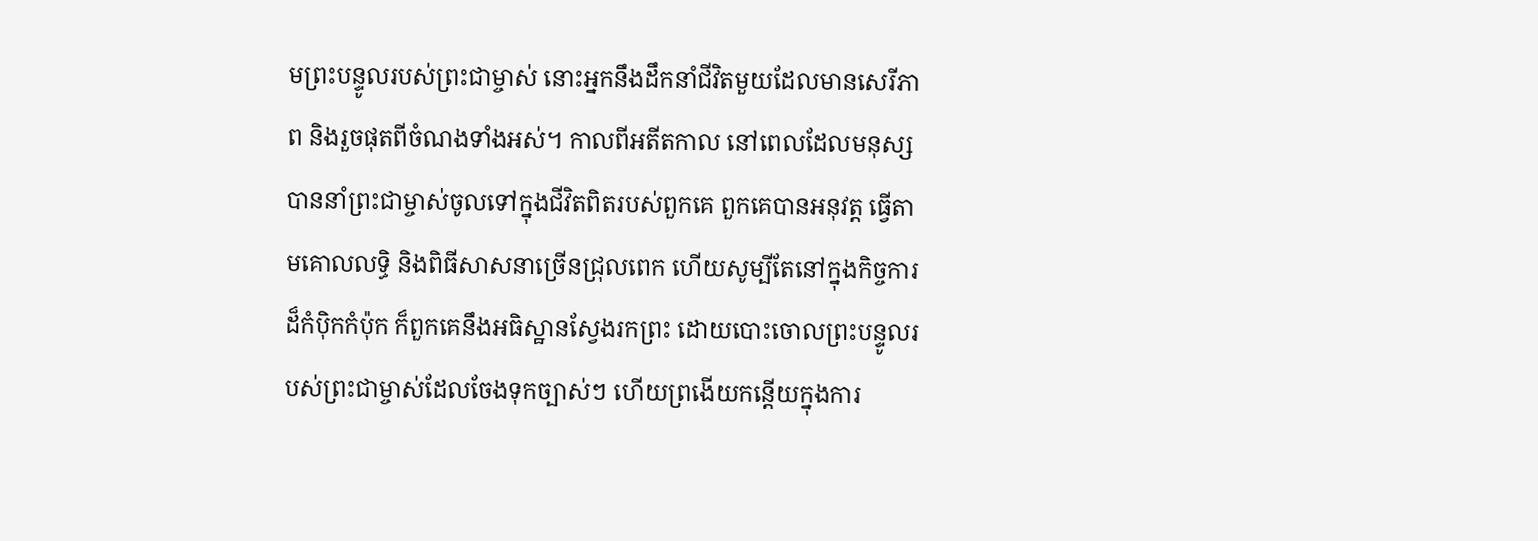មព្រះបន្ទូលរបស់ព្រះជាម្ចាស់ នោះអ្នកនឹងដឹកនាំជីវិតមួយដែលមានសេរីភាព និងរួចផុតពីចំណងទាំងអស់។ កាលពីអតីតកាល នៅពេលដែលមនុស្សបាននាំព្រះជាម្ចាស់ចូលទៅក្នុងជីវិតពិតរបស់ពួកគេ ពួកគេបានអនុវត្ត ធ្វើតាមគោលលទ្ធិ និងពិធីសាសនាច្រើនជ្រុលពេក ហើយសូម្បីតែនៅក្នុងកិច្ចការដ៏កំប៉ិកកំប៉ុក ក៏ពួកគេនឹងអធិស្ឋានស្វែងរកព្រះ ដោយបោះចោលព្រះបន្ទូលរបស់ព្រះជាម្ចាស់ដែលចែងទុកច្បាស់ៗ ហើយព្រងើយកន្ដើយក្នុងការ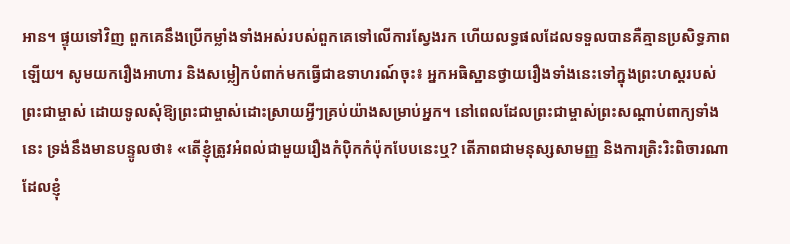អាន។ ផ្ទុយទៅវិញ ពួកគេនឹងប្រើកម្លាំងទាំងអស់របស់ពួកគេទៅលើការស្វែងរក ហើយលទ្ធផលដែលទទួលបានគឺគ្មានប្រសិទ្ធភាពឡើយ។ សូមយករឿងអាហារ និងសម្លៀកបំពាក់មកធ្វើជាឧទាហរណ៍ចុះ៖ អ្នកអធិស្ឋានថ្វាយរឿងទាំងនេះទៅក្នុងព្រះហស្តរបស់ព្រះជាម្ចាស់ ដោយទូលសុំឱ្យព្រះជាម្ចាស់ដោះស្រាយអ្វីៗគ្រប់យ៉ាងសម្រាប់អ្នក។ នៅពេលដែលព្រះជាម្ចាស់ព្រះសណ្ដាប់ពាក្យទាំងនេះ ទ្រង់នឹងមានបន្ទូលថា៖ «តើខ្ញុំត្រូវអំពល់ជាមួយរឿងកំប៉ិកកំប៉ុកបែបនេះឬ? តើភាពជាមនុស្សសាមញ្ញ និងការត្រិះរិះពិចារណាដែលខ្ញុំ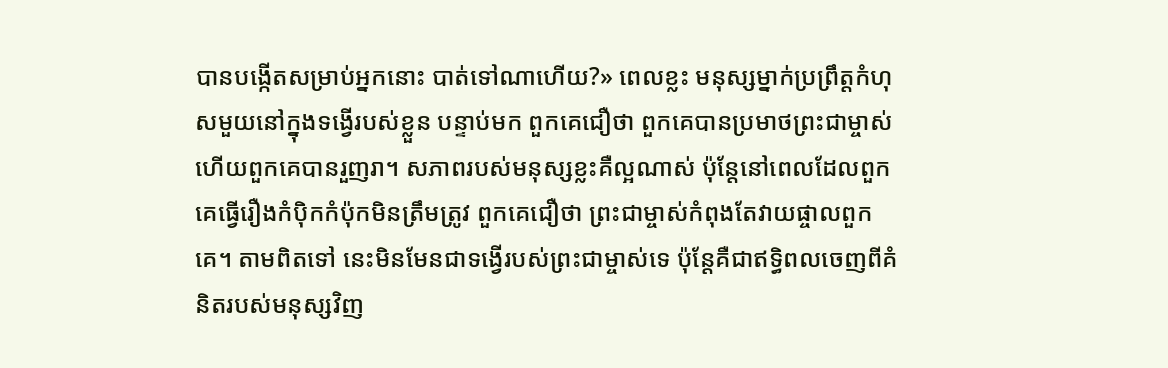បានបង្កើតសម្រាប់អ្នកនោះ បាត់ទៅណាហើយ?» ពេលខ្លះ មនុស្សម្នាក់ប្រព្រឹត្តកំហុសមួយនៅក្នុងទង្វើរបស់ខ្លួន បន្ទាប់មក ពួកគេជឿថា ពួកគេបានប្រមាថព្រះជាម្ចាស់ ហើយពួកគេបានរួញរា។ សភាពរបស់មនុស្សខ្លះគឺល្អណាស់ ប៉ុន្តែនៅពេលដែលពួកគេធ្វើរឿងកំប៉ិកកំប៉ុកមិនត្រឹមត្រូវ ពួកគេជឿថា ព្រះជាម្ចាស់កំពុងតែវាយផ្ចាលពួកគេ។ តាមពិតទៅ នេះមិនមែនជាទង្វើរបស់ព្រះជាម្ចាស់ទេ ប៉ុន្តែគឺជាឥទ្ធិពលចេញពីគំនិតរបស់មនុស្សវិញ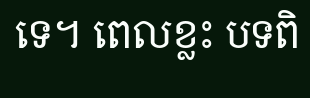ទេ។ ពេលខ្លះ បទពិ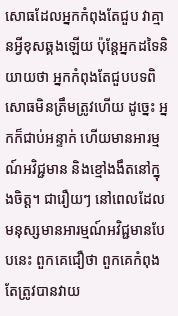សោធដែលអ្នកកំពុងតែជួប វាគ្មានអ្វីខុសឆ្គងឡើយ ប៉ុន្តែអ្នកដទៃនិយាយថា អ្នកកំពុងតែជួបបទពិសោធមិនត្រឹមត្រូវហើយ ដូច្នេះ អ្នកក៏ជាប់អន្ទាក់ ហើយមានអារម្មណ៍អវិជ្ជមាន និងខ្មៅងងឹតនៅក្នុងចិត្ត។ ជារឿយៗ នៅពេលដែលមនុស្សមានអារម្មណ៍អវិជ្ជមានបែបនេះ ពួកគេជឿថា ពួកគេកំពុងតែត្រូវបានវាយ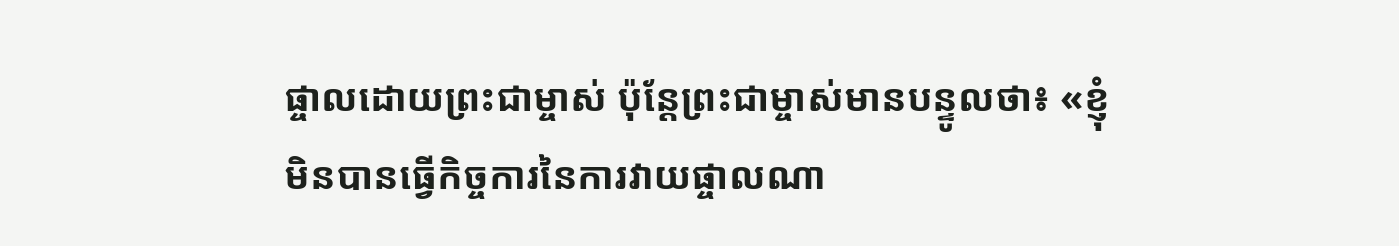ផ្ចាលដោយព្រះជាម្ចាស់ ប៉ុន្តែព្រះជាម្ចាស់មានបន្ទូលថា៖ «ខ្ញុំមិនបានធ្វើកិច្ចការនៃការវាយផ្ចាលណា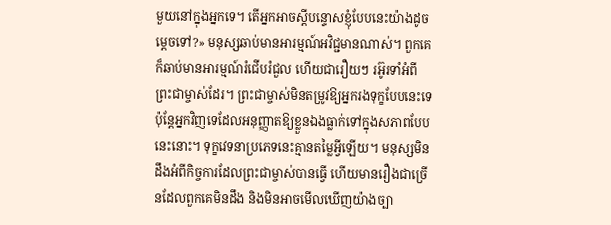មួយនៅក្នុងអ្នកទេ។ តើអ្នកអាចស្ដីបន្ទោសខ្ញុំបែបនេះយ៉ាងដូចម្ដេចទៅ?» មនុស្សឆាប់មានអារម្មណ៍អវិជ្ជមានណាស់។ ពួកគេក៏ឆាប់មានអារម្មណ៍រំជើបរំជួល ហើយជារឿយៗ រអ៊ូរទាំអំពីព្រះជាម្ចាស់ដែរ។ ព្រះជាម្ចាស់មិនតម្រូវឱ្យអ្នករងទុក្ខបែបនេះទេ ប៉ុន្តែអ្នកវិញទេដែលអនុញ្ញាតឱ្យខ្លួនឯងធ្លាក់ទៅក្នុងសភាពបែបនេះនោះ។ ទុក្ខវេទនាប្រភេទនេះគ្មានតម្លៃអ្វីឡើយ។ មនុស្សមិនដឹងអំពីកិច្ចការដែលព្រះជាម្ចាស់បានធ្វើ ហើយមានរឿងជាច្រើនដែលពួកគេមិនដឹង និងមិនអាចមើលឃើញយ៉ាងច្បា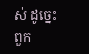ស់ ដូច្នេះ ពួក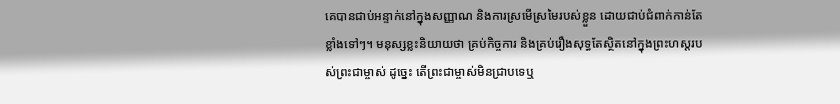គេបានជាប់អន្ទាក់នៅក្នុងសញ្ញាណ និងការស្រមើស្រមៃរបស់ខ្លួន ដោយជាប់ជំពាក់កាន់តែខ្លាំងទៅៗ។ មនុស្សខ្លះនិយាយថា គ្រប់កិច្ចការ និងគ្រប់រឿងសុទ្ធតែស្ថិតនៅក្នុងព្រះហស្តរបស់ព្រះជាម្ចាស់ ដូច្នេះ តើព្រះជាម្ចាស់មិនជ្រាបទេឬ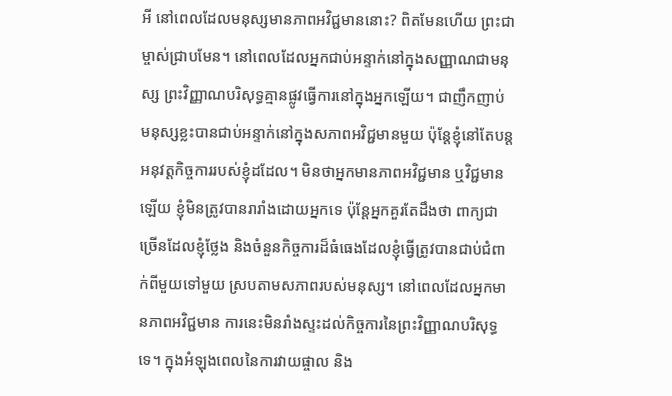អី នៅពេលដែលមនុស្សមានភាពអវិជ្ជមាននោះ? ពិតមែនហើយ ព្រះជាម្ចាស់ជ្រាបមែន។ នៅពេលដែលអ្នកជាប់អន្ទាក់នៅក្នុងសញ្ញាណជាមនុស្ស ព្រះវិញ្ញាណបរិសុទ្ធគ្មានផ្លូវធ្វើការនៅក្នុងអ្នកឡើយ។ ជាញឹកញាប់ មនុស្សខ្លះបានជាប់អន្ទាក់នៅក្នុងសភាពអវិជ្ជមានមួយ ប៉ុន្តែខ្ញុំនៅតែបន្តអនុវត្តកិច្ចការរបស់ខ្ញុំដដែល។ មិនថាអ្នកមានភាពអវិជ្ជមាន ឬវិជ្ជមានឡើយ ខ្ញុំមិនត្រូវបានរារាំងដោយអ្នកទេ ប៉ុន្តែអ្នកគួរតែដឹងថា ពាក្យជាច្រើនដែលខ្ញុំថ្លែង និងចំនួនកិច្ចការដ៏ធំធេងដែលខ្ញុំធ្វើត្រូវបានជាប់ជំពាក់ពីមួយទៅមួយ ស្របតាមសភាពរបស់មនុស្ស។ នៅពេលដែលអ្នកមានភាពអវិជ្ជមាន ការនេះមិនរាំងស្ទះដល់កិច្ចការនៃព្រះវិញ្ញាណបរិសុទ្ធទេ។ ក្នុងអំឡុងពេលនៃការវាយផ្ចាល និង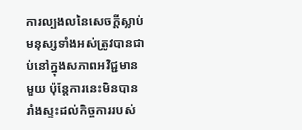ការល្បងលនៃសេចក្តីស្លាប់ មនុស្សទាំងអស់ត្រូវបានជាប់នៅក្នុងសភាពអវិជ្ជមានមួយ ប៉ុន្តែការនេះមិនបានរាំងស្ទះដល់កិច្ចការរបស់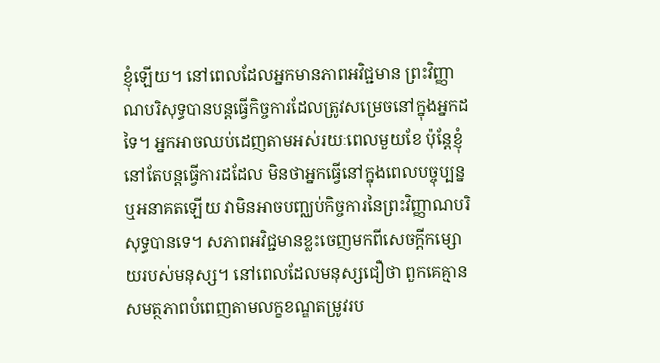ខ្ញុំឡើយ។ នៅពេលដែលអ្នកមានភាពអវិជ្ជមាន ព្រះវិញ្ញាណបរិសុទ្ធបានបន្តធ្វើកិច្ចការដែលត្រូវសម្រេចនៅក្នុងអ្នកដទៃ។ អ្នកអាចឈប់ដេញតាមអស់រយៈពេលមួយខែ ប៉ុន្តែខ្ញុំនៅតែបន្តធ្វើការដដែល មិនថាអ្នកធ្វើនៅក្នុងពេលបច្ចុប្បន្ន ឬអនាគតឡើយ វាមិនអាចបញ្ឈប់កិច្ចការនៃព្រះវិញ្ញាណបរិសុទ្ធបានទេ។ សភាពអវិជ្ជមានខ្លះចេញមកពីសេចក្តីកម្សោយរបស់មនុស្ស។ នៅពេលដែលមនុស្សជឿថា ពួកគេគ្មានសមត្ថភាពបំពេញតាមលក្ខខណ្ឌតម្រូវរប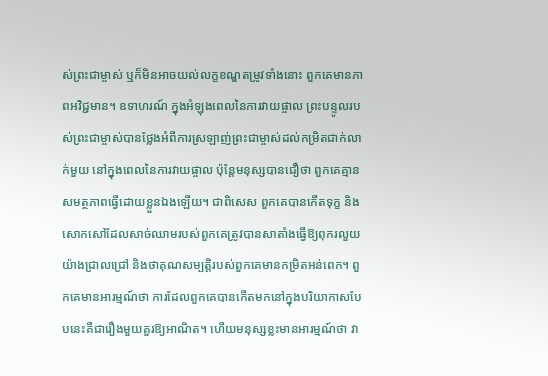ស់ព្រះជាម្ចាស់ ឬក៏មិនអាចយល់លក្ខខណ្ឌតម្រូវទាំងនោះ ពួកគេមានភាពអវិជ្ជមាន។ ឧទាហរណ៍ ក្នុងអំឡុងពេលនៃការវាយផ្ចាល ព្រះបន្ទូលរបស់ព្រះជាម្ចាស់បានថ្លែងអំពីការស្រឡាញ់ព្រះជាម្ចាស់ដល់កម្រិតជាក់លាក់មួយ នៅក្នុងពេលនៃការវាយផ្ចាល ប៉ុន្តែមនុស្សបានជឿថា ពួកគេគ្មានសមត្ថភាពធ្វើដោយខ្លួនឯងឡើយ។ ជាពិសេស ពួកគេបានកើតទុក្ខ និងសោកសៅដែលសាច់ឈាមរបស់ពួកគេត្រូវបានសាតាំងធ្វើឱ្យពុករលួយយ៉ាងជ្រាលជ្រៅ និងថាគុណសម្បត្តិរបស់ពួកគេមានកម្រិតអន់ពេក។ ពួកគេមានអារម្មណ៍ថា ការដែលពួកគេបានកើតមកនៅក្នុងបរិយាកាសបែបនេះគឺជារឿងមួយគួរឱ្យអាណិត។ ហើយមនុស្សខ្លះមានអារម្មណ៍ថា វា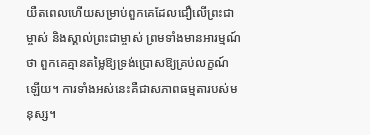យឺតពេលហើយសម្រាប់ពួកគេដែលជឿលើព្រះជាម្ចាស់ និងស្គាល់ព្រះជាម្ចាស់ ព្រមទាំងមានអារម្មណ៍ថា ពួកគេគ្មានតម្លៃឱ្យទ្រង់ប្រោសឱ្យគ្រប់លក្ខណ៍ឡើយ។ ការទាំងអស់នេះគឺជាសភាពធម្មតារបស់មនុស្ស។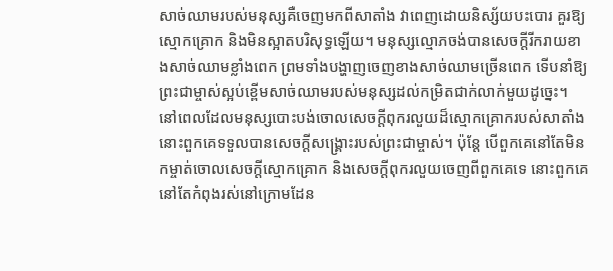សាច់ឈាមរបស់មនុស្សគឺចេញមកពីសាតាំង វាពេញដោយនិស្ស័យបះបោរ គួរឱ្យស្មោកគ្រោក និងមិនស្អាតបរិសុទ្ធឡើយ។ មនុស្សល្មោភចង់បានសេចក្តីរីករាយខាងសាច់ឈាមខ្លាំងពេក ព្រមទាំងបង្ហាញចេញខាងសាច់ឈាមច្រើនពេក ទើបនាំឱ្យព្រះជាម្ចាស់ស្អប់ខ្ពើមសាច់ឈាមរបស់មនុស្សដល់កម្រិតជាក់លាក់មួយដូច្នេះ។ នៅពេលដែលមនុស្សបោះបង់ចោលសេចក្តីពុករលួយដ៏ស្មោកគ្រោករបស់សាតាំង នោះពួកគេទទួលបានសេចក្តីសង្រ្គោះរបស់ព្រះជាម្ចាស់។ ប៉ុន្តែ បើពួកគេនៅតែមិនកម្ចាត់ចោលសេចក្តីស្មោកគ្រោក និងសេចក្តីពុករលួយចេញពីពួកគេទេ នោះពួកគេនៅតែកំពុងរស់នៅក្រោមដែន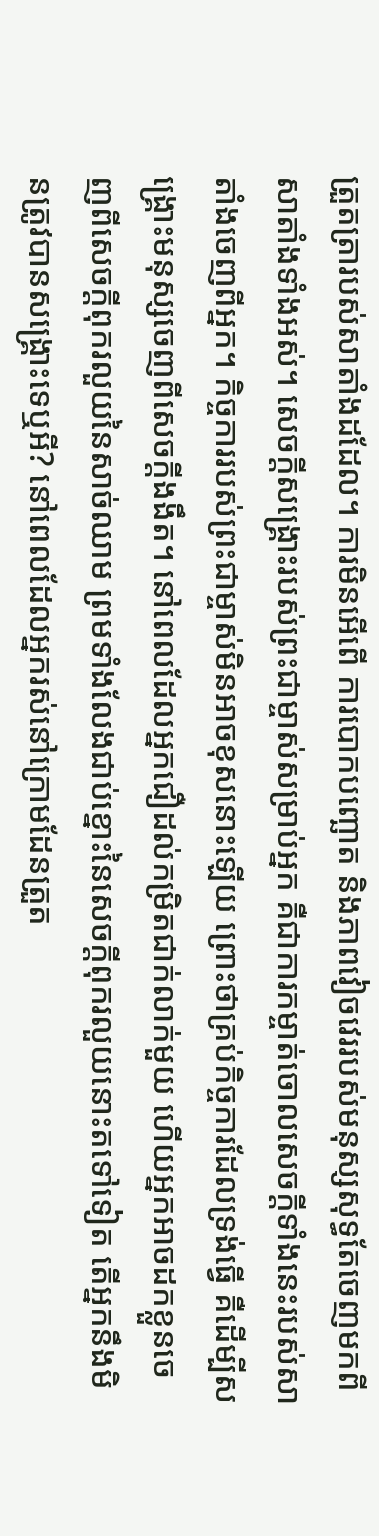ត្រួតត្រារបស់សាតាំងដដែល។ ការមិនអើពើ ការបោកបញ្ឆោត និងភាពវៀចវេររបស់មនុស្សសុទ្ធតែចេញមកពីសាតាំងទាំងអស់។ សេចក្តីសង្រ្គោះរបស់ព្រះជាម្ចាស់សម្រាប់អ្នក គឺជាការកម្ចាត់ចោលសេចក្តីទាំងនេះរបស់សាតាំងចេញពីអ្នក។ កិច្ចការរបស់ព្រះជាម្ចាស់មិនអាចខុសនោះឡើយ ព្រោះថាគ្រប់កិច្ចការដែលទ្រង់ធ្វើ គឺដើម្បីសង្រ្គោះមនុស្សចេញពីសេចក្តីងងឹត។ នៅពេលដែលអ្នកជឿដល់កម្រិតជាក់លាក់មួយ ហើយអ្នកអាចដកខ្លួនចេញពីសេចក្តីពុករលួយនៃសាច់ឈាម ព្រមទាំងលែងជាប់ខ្នោះនៃសេចក្តីពុករលួយនោះតទៅទៀត តើអ្នកនឹងមិនត្រូវបានសង្រ្គោះទេឬអី? នៅពេលដែលអ្នករស់នៅក្រោមដែនត្រួត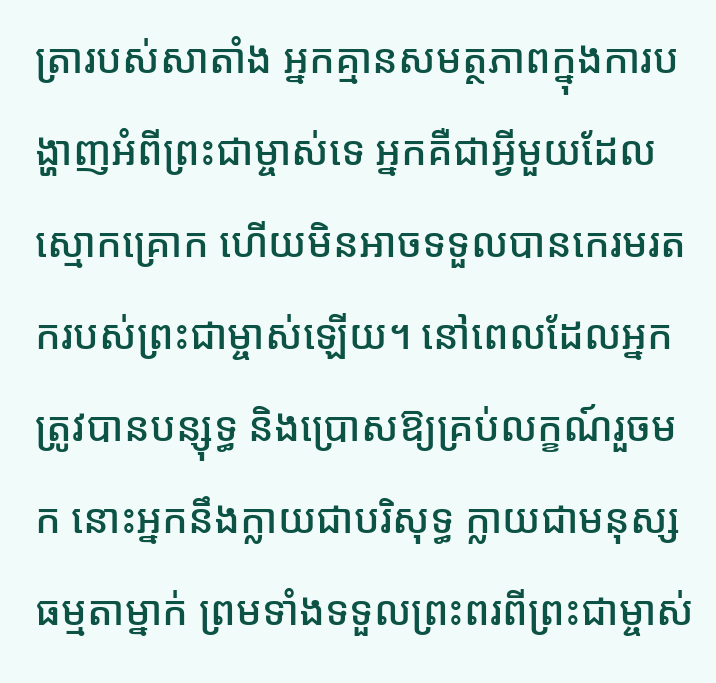ត្រារបស់សាតាំង អ្នកគ្មានសមត្ថភាពក្នុងការបង្ហាញអំពីព្រះជាម្ចាស់ទេ អ្នកគឺជាអ្វីមួយដែលស្មោកគ្រោក ហើយមិនអាចទទួលបានកេរមរតករបស់ព្រះជាម្ចាស់ឡើយ។ នៅពេលដែលអ្នកត្រូវបានបន្សុទ្ធ និងប្រោសឱ្យគ្រប់លក្ខណ៍រួចមក នោះអ្នកនឹងក្លាយជាបរិសុទ្ធ ក្លាយជាមនុស្សធម្មតាម្នាក់ ព្រមទាំងទទួលព្រះពរពីព្រះជាម្ចាស់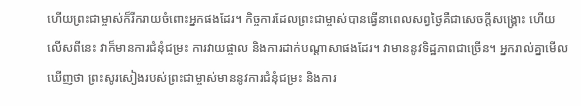ហើយព្រះជាម្ចាស់ក៏រីករាយចំពោះអ្នកផងដែរ។ កិច្ចការដែលព្រះជាម្ចាស់បានធ្វើនាពេលសព្វថ្ងៃគឺជាសេចក្តីសង្រ្គោះ ហើយលើសពីនេះ វាក៏មានការជំនុំជម្រះ ការវាយផ្ចាល និងការដាក់បណ្ដាសាផងដែរ។ វាមាននូវទិដ្ឋភាពជាច្រើន។ អ្នករាល់គ្នាមើលឃើញថា ព្រះសូរសៀងរបស់ព្រះជាម្ចាស់មាននូវការជំនុំជម្រះ និងការ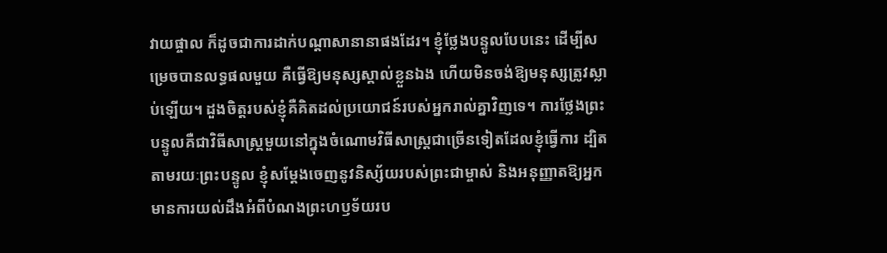វាយផ្ចាល ក៏ដូចជាការដាក់បណ្ដាសានានាផងដែរ។ ខ្ញុំថ្លែងបន្ទូលបែបនេះ ដើម្បីសម្រេចបានលទ្ធផលមួយ គឺធ្វើឱ្យមនុស្សស្គាល់ខ្លួនឯង ហើយមិនចង់ឱ្យមនុស្សត្រូវស្លាប់ឡើយ។ ដួងចិត្តរបស់ខ្ញុំគឺគិតដល់ប្រយោជន៍របស់អ្នករាល់គ្នាវិញទេ។ ការថ្លែងព្រះបន្ទូលគឺជាវិធីសាស្ត្រមួយនៅក្នុងចំណោមវិធីសាស្ត្រជាច្រើនទៀតដែលខ្ញុំធ្វើការ ដ្បិតតាមរយៈព្រះបន្ទូល ខ្ញុំសម្ដែងចេញនូវនិស្ស័យរបស់ព្រះជាម្ចាស់ និងអនុញ្ញាតឱ្យអ្នកមានការយល់ដឹងអំពីបំណងព្រះហឫទ័យរប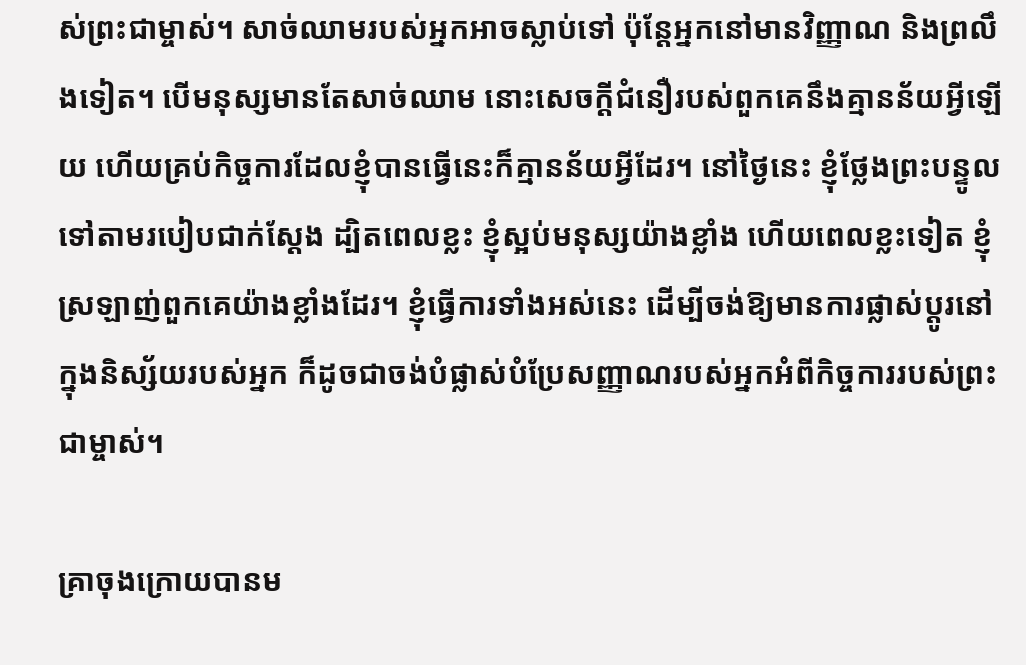ស់ព្រះជាម្ចាស់។ សាច់ឈាមរបស់អ្នកអាចស្លាប់ទៅ ប៉ុន្តែអ្នកនៅមានវិញ្ញាណ និងព្រលឹងទៀត។ បើមនុស្សមានតែសាច់ឈាម នោះសេចក្តីជំនឿរបស់ពួកគេនឹងគ្មានន័យអ្វីឡើយ ហើយគ្រប់កិច្ចការដែលខ្ញុំបានធ្វើនេះក៏គ្មានន័យអ្វីដែរ។ នៅថ្ងៃនេះ ខ្ញុំថ្លែងព្រះបន្ទូលទៅតាមរបៀបជាក់ស្ដែង ដ្បិតពេលខ្លះ ខ្ញុំស្អប់មនុស្សយ៉ាងខ្លាំង ហើយពេលខ្លះទៀត ខ្ញុំស្រឡាញ់ពួកគេយ៉ាងខ្លាំងដែរ។ ខ្ញុំធ្វើការទាំងអស់នេះ ដើម្បីចង់ឱ្យមានការផ្លាស់ប្ដូរនៅក្នុងនិស្ស័យរបស់អ្នក ក៏ដូចជាចង់បំផ្លាស់បំប្រែសញ្ញាណរបស់អ្នកអំពីកិច្ចការរបស់ព្រះជាម្ចាស់។

គ្រាចុងក្រោយបានម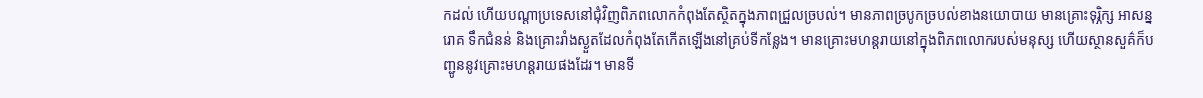កដល់ ហើយបណ្ដាប្រទេសនៅជុំវិញពិភពលោកកំពុងតែស្ថិតក្នុងភាពជ្រួលច្របល់។ មានភាពច្របូកច្របល់ខាងនយោបាយ មានគ្រោះទុរ្ភិក្ស អាសន្នរោគ ទឹកជំនន់ និងគ្រោះរាំងស្ងួតដែលកំពុងតែកើតឡើងនៅគ្រប់ទីកន្លែង។ មានគ្រោះមហន្តរាយនៅក្នុងពិភពលោករបស់មនុស្ស ហើយស្ថានសួគ៌ក៏បញ្ជូននូវគ្រោះមហន្តរាយផងដែរ។ មានទី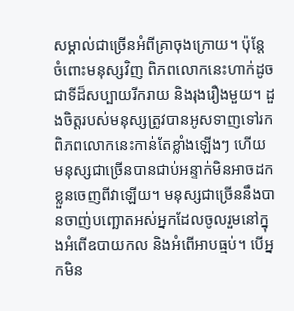សម្គាល់ជាច្រើនអំពីគ្រាចុងក្រោយ។ ប៉ុន្តែ ចំពោះមនុស្សវិញ ពិភពលោកនេះហាក់ដូចជាទីដ៏សប្បាយរីករាយ និងរុងរឿងមួយ។ ដួងចិត្តរបស់មនុស្សត្រូវបានអូសទាញទៅរកពិភពលោកនេះកាន់តែខ្លាំងឡើងៗ ហើយមនុស្សជាច្រើនបានជាប់អន្ទាក់មិនអាចដកខ្លួនចេញពីវាឡើយ។ មនុស្សជាច្រើននឹងបានចាញ់បញ្ឆោតអស់អ្នកដែលចូលរួមនៅក្នុងអំពើឧបាយកល និងអំពើអាបធ្មប់។ បើអ្នកមិន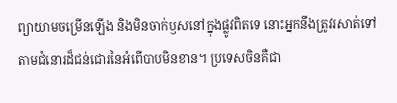ព្យាយាមចម្រើនឡើង និងមិនចាក់ឫសនៅក្នុងផ្លូវពិតទេ នោះអ្នកនឹងត្រូវរសាត់ទៅតាមជំនោរដ៏ជន់ជោរនៃអំពើបាបមិនខាន។ ប្រទេសចិនគឺជា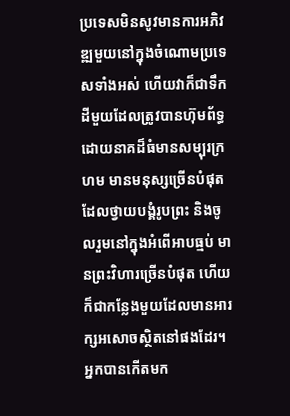ប្រទេសមិនសូវមានការអភិវឌ្ឍមួយនៅក្នុងចំណោមប្រទេសទាំងអស់ ហើយវាក៏ជាទឹកដីមួយដែលត្រូវបានហ៊ុមព័ទ្ធដោយនាគដ៏ធំមានសម្បុរក្រហម មានមនុស្សច្រើនបំផុតដែលថ្វាយបង្គំរូបព្រះ និងចូលរួមនៅក្នុងអំពើអាបធ្មប់ មានព្រះវិហារច្រើនបំផុត ហើយក៏ជាកន្លែងមួយដែលមានអារក្សអសោចស្ថិតនៅផងដែរ។ អ្នកបានកើតមក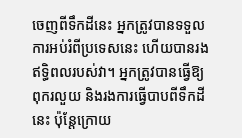ចេញពីទឹកដីនេះ អ្នកត្រូវបានទទួលការអប់រំពីប្រទេសនេះ ហើយបានរងឥទ្ធិពលរបស់វា។ អ្នកត្រូវបានធ្វើឱ្យពុករលួយ និងរងការធ្វើបាបពីទឹកដីនេះ ប៉ុន្តែក្រោយ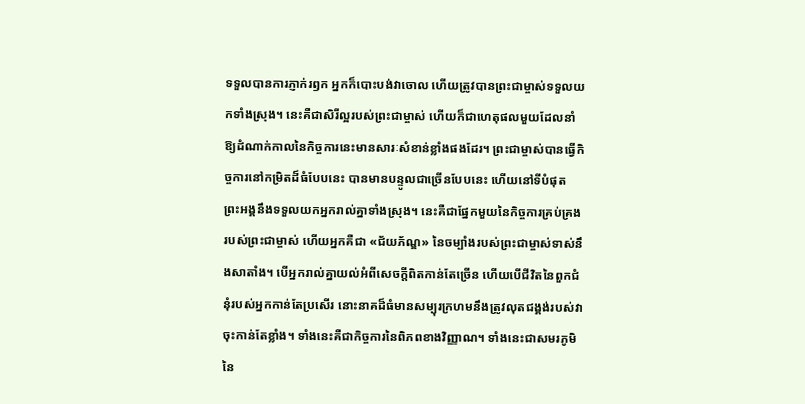ទទួលបានការភ្ញាក់រឭក អ្នកក៏បោះបង់វាចោល ហើយត្រូវបានព្រះជាម្ចាស់ទទួលយកទាំងស្រុង។ នេះគឺជាសិរីល្អរបស់ព្រះជាម្ចាស់ ហើយក៏ជាហេតុផលមួយដែលនាំឱ្យដំណាក់កាលនៃកិច្ចការនេះមានសារៈសំខាន់ខ្លាំងផងដែរ។ ព្រះជាម្ចាស់បានធ្វើកិច្ចការនៅកម្រិតដ៏ធំបែបនេះ បានមានបន្ទូលជាច្រើនបែបនេះ ហើយនៅទីបំផុត ព្រះអង្គនឹងទទួលយកអ្នករាល់គ្នាទាំងស្រុង។ នេះគឺជាផ្នែកមួយនៃកិច្ចការគ្រប់គ្រងរបស់ព្រះជាម្ចាស់ ហើយអ្នកគឺជា «ជ័យភ័ណ្ឌ» នៃចម្បាំងរបស់ព្រះជាម្ចាស់ទាស់នឹងសាតាំង។ បើអ្នករាល់គ្នាយល់អំពីសេចក្តីពិតកាន់តែច្រើន ហើយបើជីវិតនៃពួកជំនុំរបស់អ្នកកាន់តែប្រសើរ នោះនាគដ៏ធំមានសម្បុរក្រហមនឹងត្រូវលុតជង្គង់របស់វាចុះកាន់តែខ្លាំង។ ទាំងនេះគឺជាកិច្ចការនៃពិភពខាងវិញ្ញាណ។ ទាំងនេះជាសមរភូមិនៃ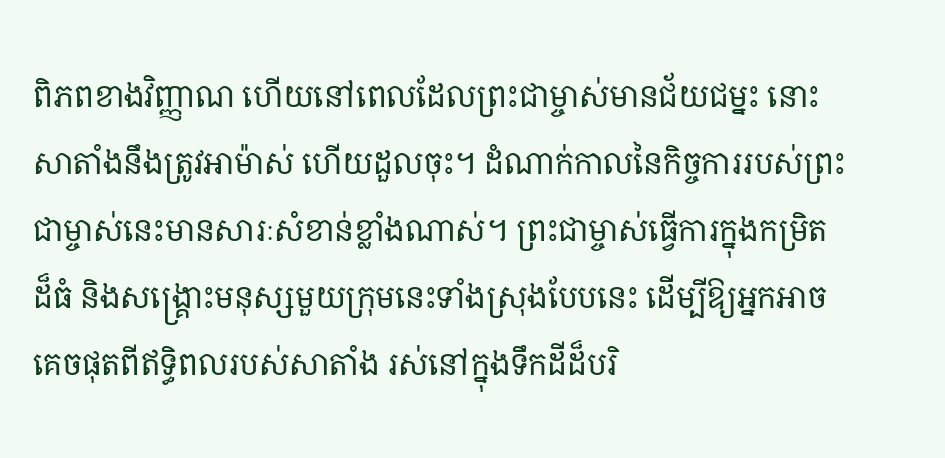ពិភពខាងវិញ្ញាណ ហើយនៅពេលដែលព្រះជាម្ចាស់មានជ័យជម្នះ នោះសាតាំងនឹងត្រូវអាម៉ាស់ ហើយដួលចុះ។ ដំណាក់កាលនៃកិច្ចការរបស់ព្រះជាម្ចាស់នេះមានសារៈសំខាន់ខ្លាំងណាស់។ ព្រះជាម្ចាស់ធ្វើការក្នុងកម្រិតដ៏ធំ និងសង្រ្គោះមនុស្សមួយក្រុមនេះទាំងស្រុងបែបនេះ ដើម្បីឱ្យអ្នកអាចគេចផុតពីឥទ្ធិពលរបស់សាតាំង រស់នៅក្នុងទឹកដីដ៏បរិ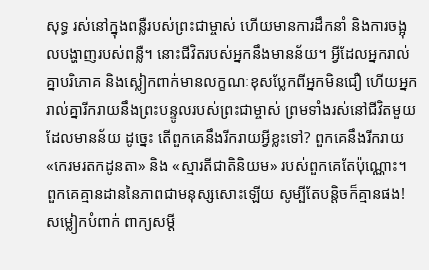សុទ្ធ រស់នៅក្នុងពន្លឺរបស់ព្រះជាម្ចាស់ ហើយមានការដឹកនាំ និងការចង្អុលបង្ហាញរបស់ពន្លឺ។ នោះជីវិតរបស់អ្នកនឹងមានន័យ។ អ្វីដែលអ្នករាល់គ្នាបរិភោគ និងស្លៀកពាក់មានលក្ខណៈខុសប្លែកពីអ្នកមិនជឿ ហើយអ្នករាល់គ្នារីករាយនឹងព្រះបន្ទូលរបស់ព្រះជាម្ចាស់ ព្រមទាំងរស់នៅជីវិតមួយដែលមានន័យ ដូច្នេះ តើពួកគេនឹងរីករាយអ្វីខ្លះទៅ? ពួកគេនឹងរីករាយ «កេរមរតកដូនតា» និង «ស្មារតីជាតិនិយម» របស់ពួកគេតែប៉ុណ្ណោះ។ ពួកគេគ្មានដាននៃភាពជាមនុស្សសោះឡើយ សូម្បីតែបន្ដិចក៏គ្មានផង! សម្លៀកបំពាក់ ពាក្យសម្ដី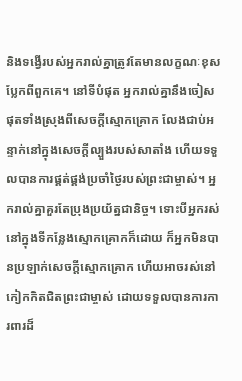និងទង្វើរបស់អ្នករាល់គ្នាត្រូវតែមានលក្ខណៈខុសប្លែកពីពួកគេ។ នៅទីបំផុត អ្នករាល់គ្នានឹងចៀសផុតទាំងស្រុងពីសេចក្តីស្មោកគ្រោក លែងជាប់អន្ទាក់នៅក្នុងសេចក្តីល្បួងរបស់សាតាំង ហើយទទួលបានការផ្គត់ផ្គង់ប្រចាំថ្ងៃរបស់ព្រះជាម្ចាស់។ អ្នករាល់គ្នាគួរតែប្រុងប្រយ័ត្នជានិច្ច។ ទោះបីអ្នករស់នៅក្នុងទីកន្លែងស្មោកគ្រោកក៏ដោយ ក៏អ្នកមិនបានប្រឡាក់សេចក្តីស្មោកគ្រោក ហើយអាចរស់នៅកៀកកិតជិតព្រះជាម្ចាស់ ដោយទទួលបានការការពារដ៏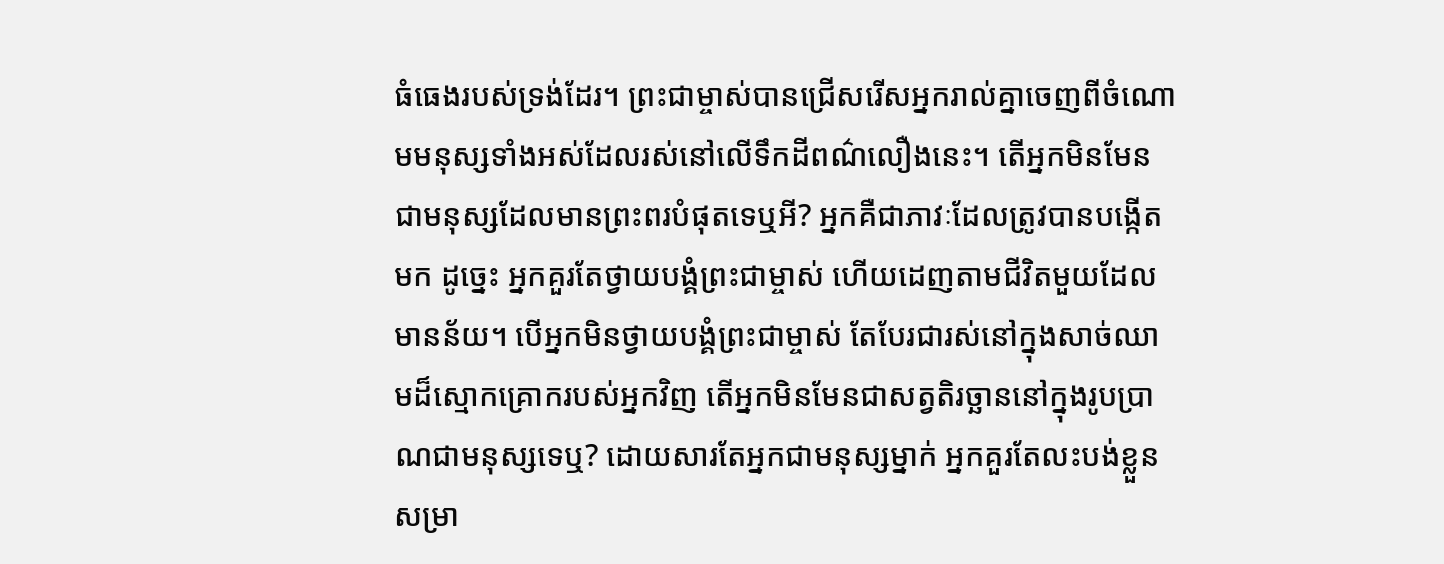ធំធេងរបស់ទ្រង់ដែរ។ ព្រះជាម្ចាស់បានជ្រើសរើសអ្នករាល់គ្នាចេញពីចំណោមមនុស្សទាំងអស់ដែលរស់នៅលើទឹកដីពណ៌លឿងនេះ។ តើអ្នកមិនមែនជាមនុស្សដែលមានព្រះពរបំផុតទេឬអី? អ្នកគឺជាភាវៈដែលត្រូវបានបង្កើតមក ដូច្នេះ អ្នកគួរតែថ្វាយបង្គំព្រះជាម្ចាស់ ហើយដេញតាមជីវិតមួយដែលមានន័យ។ បើអ្នកមិនថ្វាយបង្គំព្រះជាម្ចាស់ តែបែរជារស់នៅក្នុងសាច់ឈាមដ៏ស្មោកគ្រោករបស់អ្នកវិញ តើអ្នកមិនមែនជាសត្វតិរច្ឆាននៅក្នុងរូបប្រាណជាមនុស្សទេឬ? ដោយសារតែអ្នកជាមនុស្សម្នាក់ អ្នកគួរតែលះបង់ខ្លួនសម្រា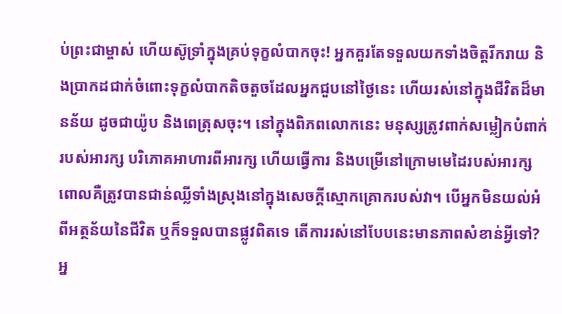ប់ព្រះជាម្ចាស់ ហើយស៊ូទ្រាំក្នុងគ្រប់ទុក្ខលំបាកចុះ! អ្នកគួរតែទទួលយកទាំងចិត្តរីករាយ និងប្រាកដជាក់ចំពោះទុក្ខលំបាកតិចតួចដែលអ្នកជួបនៅថ្ងៃនេះ ហើយរស់នៅក្នុងជីវិតដ៏មានន័យ ដូចជាយ៉ូប និងពេត្រុសចុះ។ នៅក្នុងពិភពលោកនេះ មនុស្សត្រូវពាក់សម្លៀកបំពាក់របស់អារក្ស បរិភោគអាហារពីអារក្ស ហើយធ្វើការ និងបម្រើនៅក្រោមមេដៃរបស់អារក្ស ពោលគឺត្រូវបានជាន់ឈ្លីទាំងស្រុងនៅក្នុងសេចក្តីស្មោកគ្រោករបស់វា។ បើអ្នកមិនយល់អំពីអត្ថន័យនៃជីវិត ឬក៏ទទួលបានផ្លូវពិតទេ តើការរស់នៅបែបនេះមានភាពសំខាន់អ្វីទៅ? អ្ន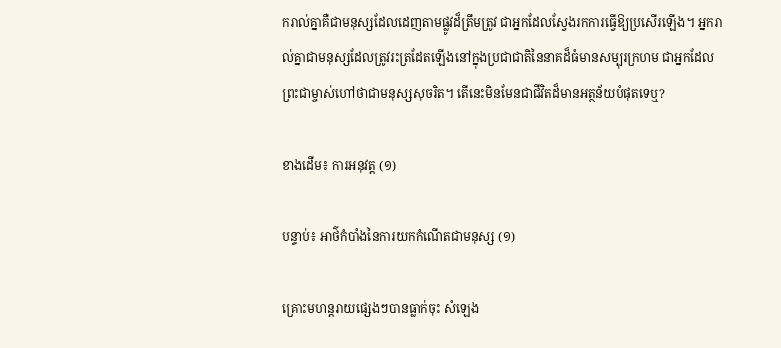ករាល់គ្នាគឺជាមនុស្សដែលដេញតាមផ្លូវដ៏ត្រឹមត្រូវ ជាអ្នកដែលស្វែងរកការធ្វើឱ្យប្រសើរឡើង។ អ្នករាល់គ្នាជាមនុស្សដែលត្រូវរះត្រដែតឡើងនៅក្នុងប្រជាជាតិនៃនាគដ៏ធំមានសម្បុរក្រហម ជាអ្នកដែលព្រះជាម្ចាស់ហៅថាជាមនុស្សសុចរិត។ តើនេះមិនមែនជាជីវិតដ៏មានអត្ថន័យបំផុតទេឬ?

ខាងដើម៖ ការអនុវត្ត (១)

បន្ទាប់៖ អាថ៌កំបាំងនៃការយកកំណើតជាមនុស្ស (១)

គ្រោះមហន្តរាយផ្សេងៗបានធ្លាក់ចុះ សំឡេង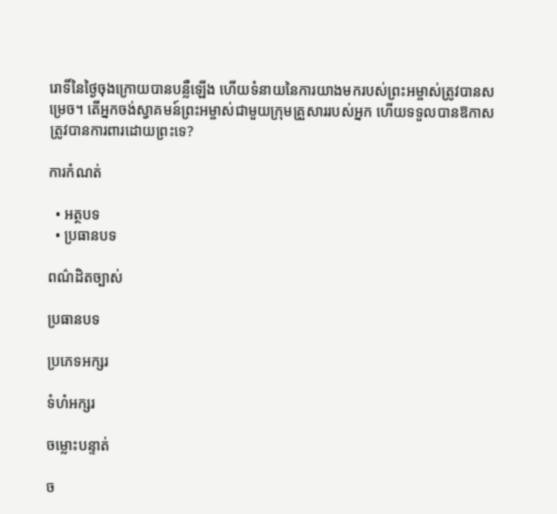រោទិ៍នៃថ្ងៃចុងក្រោយបានបន្លឺឡើង ហើយទំនាយនៃការយាងមករបស់ព្រះអម្ចាស់ត្រូវបានសម្រេច។ តើអ្នកចង់ស្វាគមន៍ព្រះអម្ចាស់ជាមួយក្រុមគ្រួសាររបស់អ្នក ហើយទទួលបានឱកាសត្រូវបានការពារដោយព្រះទេ?

ការកំណត់

  • អត្ថបទ
  • ប្រធានបទ

ពណ៌ដិតច្បាស់

ប្រធានបទ

ប្រភេទអក្សរ

ទំហំអក្សរ

ចម្លោះបន្ទាត់

ច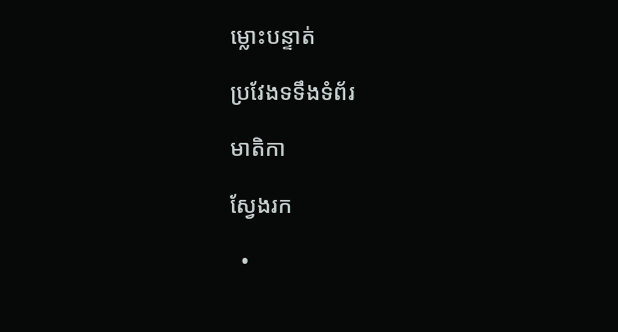ម្លោះបន្ទាត់

ប្រវែងទទឹងទំព័រ

មាតិកា

ស្វែងរក

  •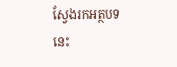ស្វែងរកអត្ថបទនេះ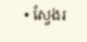• ស្វែងរ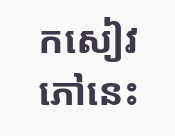កសៀវភៅនេះ